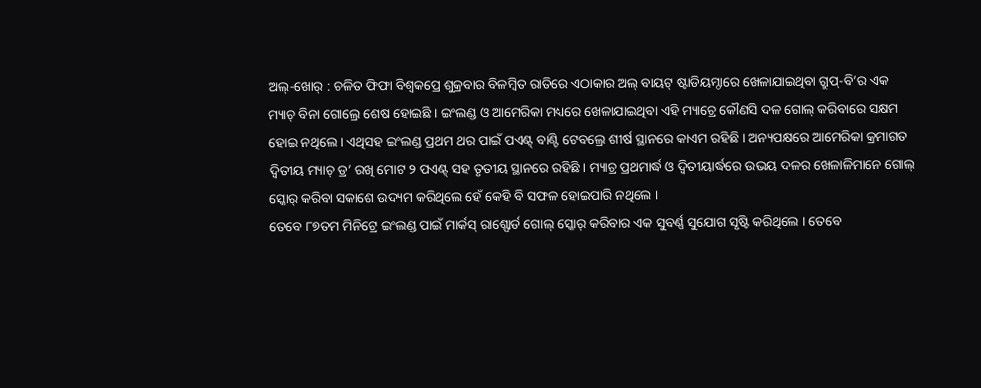ଅଲ୍-ଖୋର୍ : ଚଳିତ ଫିଫା ବିଶ୍ୱକପ୍ରେ ଶୁକ୍ରବାର ବିଳମ୍ବିତ ରାତିରେ ଏଠାକାର ଅଲ୍ ବାୟଟ୍ ଷ୍ଟାଡିୟମ୍ଠାରେ ଖେଳାଯାଇଥିବା ଗ୍ରୁପ୍-ବି’ର ଏକ ମ୍ୟାଚ୍ ବିନା ଗୋଲ୍ରେ ଶେଷ ହୋଇଛି । ଇଂଲଣ୍ଡ ଓ ଆମେରିକା ମଧ୍ୟରେ ଖେଳାଯାଇଥିବା ଏହି ମ୍ୟାଚ୍ରେ କୌଣସି ଦଳ ଗୋଲ୍ କରିବାରେ ସକ୍ଷମ ହୋଇ ନଥିଲେ । ଏଥିସହ ଇଂଲଣ୍ଡ ପ୍ରଥମ ଥର ପାଇଁ ପଏଣ୍ଟ୍ ବାଣ୍ଟି ଟେବଲ୍ରେ ଶୀର୍ଷ ସ୍ଥାନରେ କାଏମ ରହିଛି । ଅନ୍ୟପକ୍ଷରେ ଆମେରିକା କ୍ରମାଗତ ଦ୍ୱିତୀୟ ମ୍ୟାଚ୍ ଡ୍ର’ ରଖି ମୋଟ ୨ ପଏଣ୍ଟ୍ ସହ ତୃତୀୟ ସ୍ଥାନରେ ରହିଛି । ମ୍ୟାଚ୍ର ପ୍ରଥମାର୍ଦ୍ଧ ଓ ଦ୍ୱିତୀୟାର୍ଦ୍ଧରେ ଉଭୟ ଦଳର ଖେଳାଳିମାନେ ଗୋଲ୍ ସ୍କୋର୍ କରିବା ସକାଶେ ଉଦ୍ୟମ କରିଥିଲେ ହେଁ କେହି ବି ସଫଳ ହୋଇପାରି ନଥିଲେ ।
ତେବେ ୮୭ତମ ମିନିଟ୍ରେ ଇଂଲଣ୍ଡ ପାଇଁ ମାର୍କସ୍ ରାଶ୍ଫୋର୍ଡ ଗୋଲ୍ ସ୍କୋର୍ କରିବାର ଏକ ସୁବର୍ଣ୍ଣ ସୁଯୋଗ ସୃଷ୍ଟି କରିଥିଲେ । ତେବେ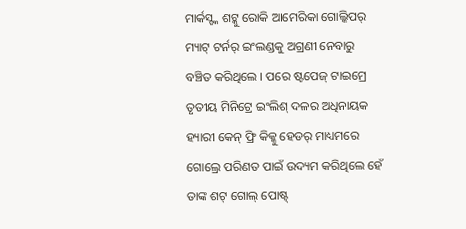ମାର୍କସ୍ଙ୍କ ଶଟ୍କୁ ରୋକି ଆମେରିକା ଗୋଲ୍କିପର୍ ମ୍ୟାଟ୍ ଟର୍ନର୍ ଇଂଲଣ୍ଡକୁ ଅଗ୍ରଣୀ ନେବାରୁ ବଞ୍ଚିତ କରିଥିଲେ । ପରେ ଷ୍ଟପେଜ୍ ଟାଇମ୍ରେ ତୃତୀୟ ମିନିଟ୍ରେ ଇଂଲିଶ୍ ଦଳର ଅଧିନାୟକ ହ୍ୟାରୀ କେନ୍ ଫ୍ରି କିକ୍କୁ ହେଡର୍ ମାଧ୍ୟମରେ ଗୋଲ୍ରେ ପରିଣତ ପାଇଁ ଉଦ୍ୟମ କରିଥିଲେ ହେଁ ତାଙ୍କ ଶଟ୍ ଗୋଲ୍ ପୋଷ୍ଟ୍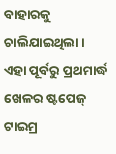ବାହାରକୁ ଚାଲିଯାଇଥିଲା । ଏହା ପୂର୍ବରୁ ପ୍ରଥମାର୍ଦ୍ଧ ଖେଳର ଷ୍ଟପେଜ୍ ଟାଇମ୍ର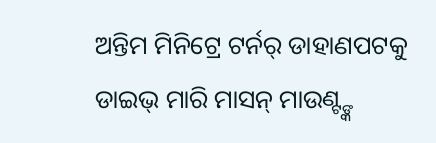ଅନ୍ତିମ ମିନିଟ୍ରେ ଟର୍ନର୍ ଡାହାଣପଟକୁ ଡାଇଭ୍ ମାରି ମାସନ୍ ମାଉଣ୍ଟ୍ଙ୍କ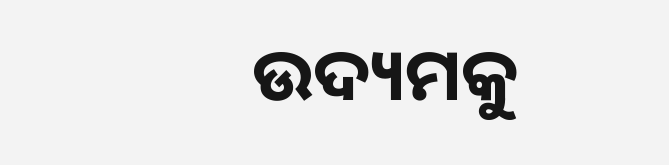ଉଦ୍ୟମକୁ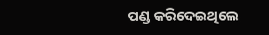ପଣ୍ଡ କରିଦେଇଥିଲେ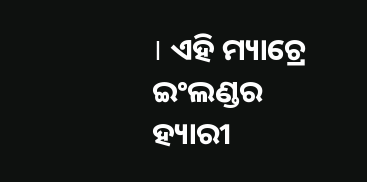। ଏହି ମ୍ୟାଚ୍ରେ ଇଂଲଣ୍ଡର ହ୍ୟାରୀ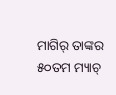ମାଗିର୍ ତାଙ୍କର ୫୦ତମ ମ୍ୟାଚ୍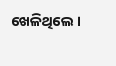ଖେଳିଥିଲେ ।